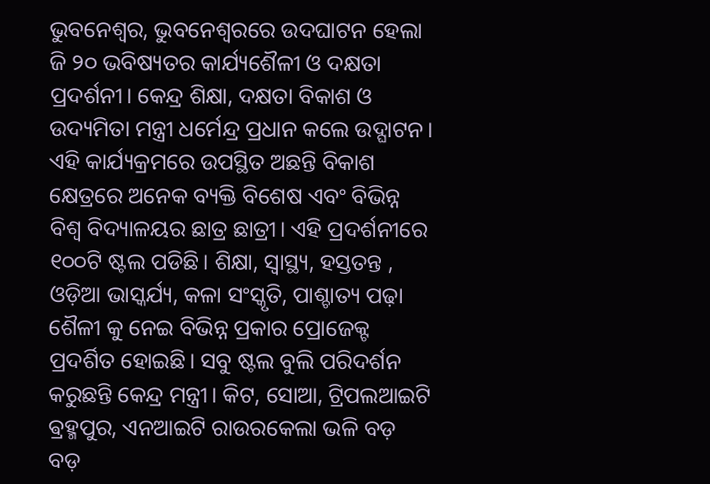ଭୁବନେଶ୍ୱର, ଭୁବନେଶ୍ୱରରେ ଉଦଘାଟନ ହେଲା ଜି ୨୦ ଭବିଷ୍ୟତର କାର୍ଯ୍ୟଶୈଳୀ ଓ ଦକ୍ଷତା ପ୍ରଦର୍ଶନୀ। କେନ୍ଦ୍ର ଶିକ୍ଷା, ଦକ୍ଷତା ବିକାଶ ଓ ଉଦ୍ୟମିତା ମନ୍ତ୍ରୀ ଧର୍ମେନ୍ଦ୍ର ପ୍ରଧାନ କଲେ ଉଦ୍ଘାଟନ। ଏହି କାର୍ଯ୍ୟକ୍ରମରେ ଉପସ୍ଥିତ ଅଛନ୍ତି ବିକାଶ କ୍ଷେତ୍ରରେ ଅନେକ ବ୍ୟକ୍ତି ବିଶେଷ ଏବଂ ବିଭିନ୍ନ ବିଶ୍ୱ ବିଦ୍ୟାଳୟର ଛାତ୍ର ଛାତ୍ରୀ। ଏହି ପ୍ରଦର୍ଶନୀରେ ୧୦୦ଟି ଷ୍ଟଲ ପଡିଛି। ଶିକ୍ଷା, ସ୍ୱାସ୍ଥ୍ୟ, ହସ୍ତତନ୍ତ , ଓଡ଼ିଆ ଭାସ୍କର୍ଯ୍ୟ, କଳା ସଂସ୍କୃତି, ପାଶ୍ଚାତ୍ୟ ପଢ଼ା ଶୈଳୀ କୁ ନେଇ ବିଭିନ୍ନ ପ୍ରକାର ପ୍ରୋଜେକ୍ଟ ପ୍ରଦର୍ଶିତ ହୋଇଛି। ସବୁ ଷ୍ଟଲ ବୁଲି ପରିଦର୍ଶନ କରୁଛନ୍ତି କେନ୍ଦ୍ର ମନ୍ତ୍ରୀ। କିଟ, ସୋଆ, ଟ୍ରିପଲଆଇଟି ଵ୍ରହ୍ମପୁର, ଏନଆଇଟି ରାଉରକେଲା ଭଳି ବଡ଼ ବଡ଼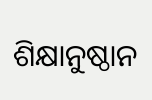ଶିକ୍ଷାନୁଷ୍ଠାନ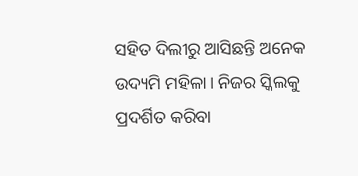ସହିତ ଦିଲୀରୁ ଆସିଛନ୍ତି ଅନେକ ଉଦ୍ୟମି ମହିଳା। ନିଜର ସ୍କିଲକୁ ପ୍ରଦର୍ଶିତ କରିବା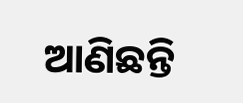ଆଣିଛନ୍ତି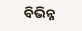ବିଭିନ୍ନ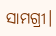ସାମଗ୍ରୀ।